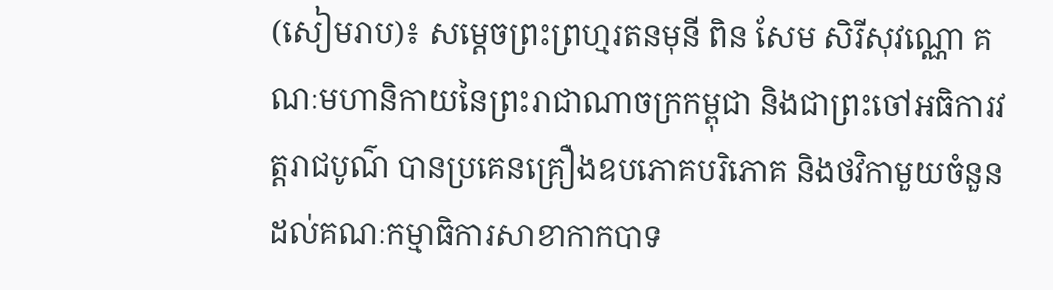(សៀមរាប)៖ សម្តេចព្រះព្រហ្មរតនមុនី ពិន សែម សិរីសុវណ្ណោ គណៈមហានិកាយនៃព្រះរាជាណាចក្រកម្ពុជា និងជាព្រះចៅអធិការវត្តរាជបូណ៌ បានប្រគេនគ្រឿងឧបភោគបរិភោគ និងថវិកាមួយចំនួន ដល់គណៈកម្មាធិការសាខាកាកបាទ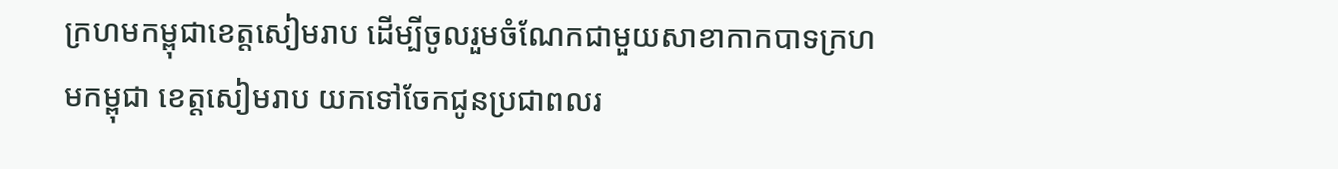ក្រហមកម្ពុជាខេត្តសៀមរាប ដើម្បីចូលរួមចំណែកជាមួយសាខាកាកបាទក្រហមកម្ពុជា ខេត្តសៀមរាប យកទៅចែកជូនប្រជាពលរ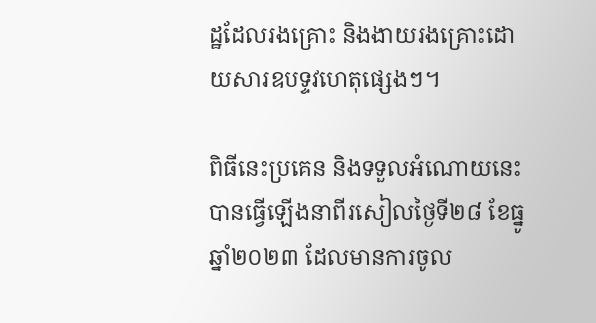ដ្ឋដែលរងគ្រោះ និងងាយរងគ្រោះដោយសារឧបទ្ទវហេតុផ្សេងៗ។

ពិធីនេះប្រគេន និងទទួលអំណោយនេះបានធ្វើឡើងនាពីរសៀលថ្ងៃទី២៨ ខែធ្នូ ឆ្នាំ២០២៣ ដែលមានការចូល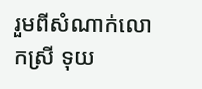រួមពីសំណាក់លោកស្រី ទុយ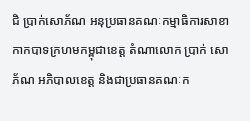ជិ ប្រាក់សោភ័ណ អនុប្រធានគណៈកម្មាធិការសាខាកាកបាទក្រហមកម្ពុជាខេត្ត តំណាលោក ប្រាក់ សោភ័ណ អភិបាលខេត្ត និងជាប្រធានគណៈក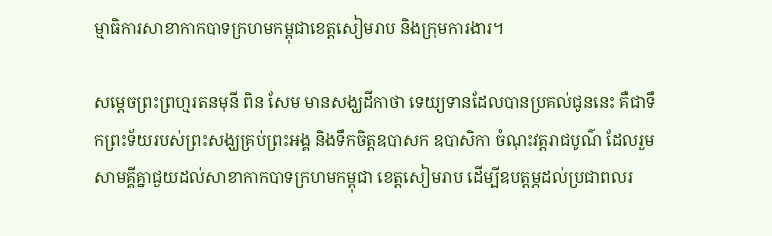ម្មាធិការសាខាកាកបាទក្រហមកម្ពុជាខេត្តសៀមរាប និងក្រុមការងារ។

សម្តេចព្រះព្រហ្មរតនមុនី ពិន សែម មានសង្ឃដីកាថា ទេយ្យទានដែលបានប្រគល់ជូននេះ គឺជាទឹកព្រះទ័យរបស់ព្រះសង្ឃគ្រប់ព្រះអង្គ និងទឹកចិត្តឧបាសក ឧបាសិកា ចំណុះវត្តរាជបូណ៌ ដែលរួមសាមគ្គីគ្នាជួយដល់សាខាកាកបាទក្រហមកម្ពុជា ខេត្តសៀមរាប ដើម្បីឧបត្តម្ភដល់ប្រជាពលរ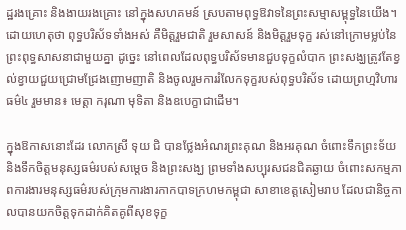ដ្ឋរងគ្រោះ និងងាយរងគ្រោះ នៅក្នុងសហគមន៍ ស្របតាមពុទ្ធឱវាទនៃព្រះសម្មាសម្ពុទ្ធនៃយើង។ ដោយហេតុថា ពុទ្ធបរិស័ទទាំងអស់ គឺមិត្តរួមជាតិ រួមសាសន៍ និងមិត្តរួមទុក្ខ រស់នៅក្រោមម្លប់នៃព្រះពុទ្ធសាសនាជាមួយគ្នា ដូច្នេះ នៅពេលដែលពុទ្ធបរិស័ទមានជួបទុក្ខលំបាក ព្រះសង្ឃត្រូវតែខ្វល់ខ្វាយជួយជ្រោមជ្រែងញោមញាតិ និងចូលរួមការរំលែកទុក្ខរបស់ពុទ្ធបរិស័ទ ដោយព្រហ្មវិហារធម៌៤ រួមមាន៖ មេត្តា ករុណា មុទិតា និងឧបេក្ខាជាដើម។

ក្នុងឱកាសនោះដែរ លោកស្រី ទុយ ជិ បានថ្លែងអំណរព្រះគុណ និងអរគុណ ចំពោះទឹកព្រះទ័យ និងទឹកចិត្តមនុស្សធម៌របស់សម្តេច និងព្រះសង្ឃ ព្រមទាំងសប្បុរសជនជិតឆ្ងាយ ចំពោះសកម្មភាពការងារមនុស្សធម៌របស់ក្រុមការងារកាកបាទក្រហមកម្ពុជា សាខាខេត្តសៀមរាប ដែលជានិច្ចកាលបានយកចិត្តទុកដាក់គិតគូពីសុខទុក្ខ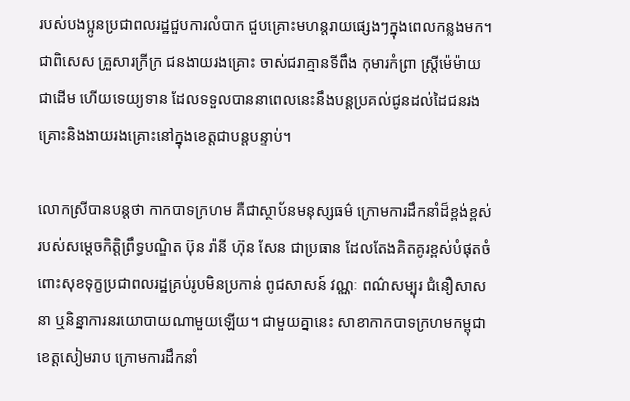របស់បងប្អូនប្រជាពលរដ្ឋជួបការលំបាក ជួបគ្រោះមហន្តរាយផ្សេងៗក្នុងពេលកន្លងមក។ ជាពិសេស គ្រួសារក្រីក្រ ជនងាយរងគ្រោះ ចាស់ជរាគ្មានទីពឹង កុមារកំព្រា ស្ត្រីម៉េម៉ាយជាដើម ហើយទេយ្យទាន ដែលទទួលបាននាពេលនេះនឹងបន្តប្រគល់ជូនដល់ដៃជនរងគ្រោះនិងងាយរងគ្រោះនៅក្នុងខេត្តជាបន្តបន្ទាប់។

លោកស្រីបានបន្តថា កាកបាទក្រហម គឺជាស្ថាប័នមនុស្សធម៌ ក្រោមការដឹកនាំដ៏ខ្ពង់ខ្ពស់របស់សម្តេចកិត្តិព្រឹទ្ធបណ្ឌិត ប៊ុន រ៉ានី ហ៊ុន សែន ជាប្រធាន ដែលតែងគិតគូរខ្ពស់បំផុតចំពោះសុខទុក្ខប្រជាពលរដ្ឋគ្រប់រូបមិនប្រកាន់ ពូជសាសន៍ វណ្ណៈ ពណ៌សម្បុរ ជំនឿសាសនា ឬនិន្នាការនរយោបាយណាមួយឡើយ។ ជាមួយគ្នានេះ សាខាកាកបាទក្រហមកម្ពុជាខេត្តសៀមរាប ក្រោមការដឹកនាំ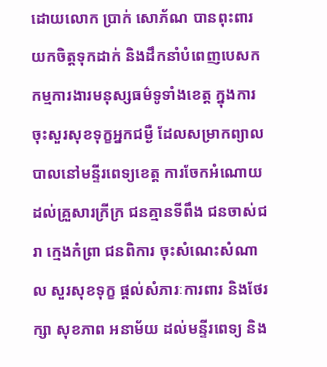ដោយលោក ប្រាក់ សោភ័ណ បានពុះពារយកចិត្តទុកដាក់ និងដឹកនាំបំពេញបេសកកម្មការងារមនុស្សធម៌ទូទាំងខេត្ត ក្នុងការចុះសួរសុខទុក្ខអ្នកជម្ងឺ ដែលសម្រាកព្យាលបាលនៅមន្ទីរពេទ្យខេត្ត ការចែកអំណោយដល់គ្រួសារក្រីក្រ ជនគ្មានទីពឹង ជនចាស់ជរា ក្មេងកំព្រា ជនពិការ ចុះសំណេះសំណាល សួរសុខទុក្ខ ផ្តល់សំភារៈការពារ និងថែរក្សា សុខភាព អនាម័យ ដល់មន្ទីរពេទ្យ និង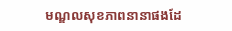មណ្ឌលសុខភាពនានាផងដែ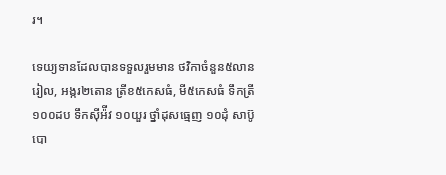រ។

ទេយ្យទានដែលបានទទួលរួមមាន ថវិកាចំនួន៥លានរៀល, អង្ករ២តោន ត្រីខ៥កេសធំ, មី៥កេសធំ ទឹកត្រី ១០០ដប ទឹកស៊ីអ៉ីវ ១០យួរ ថ្នាំដុសធ្មេញ ១០ដុំ សាប៊ូបោ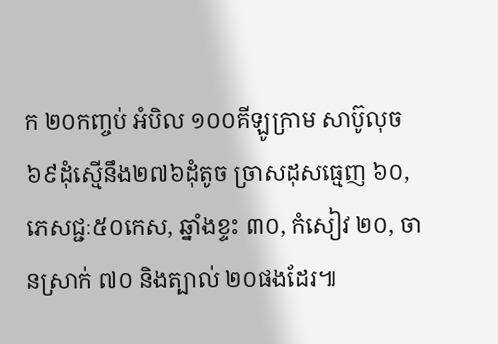ក ២០កញ្ចប់ អំបិល ១០០គីឡូក្រាម សាប៊ូលុច ៦៩ដុំស្មើនឹង២៧៦ដុំតូច ច្រាសដុសធ្មេញ ៦០, ភេសជ្ជៈ៥០កេស, ឆ្នាំងខ្ទះ ៣០, កំសៀវ ២០, ចានស្រាក់ ៧០ និងត្បាល់ ២០ផងដែរ៕